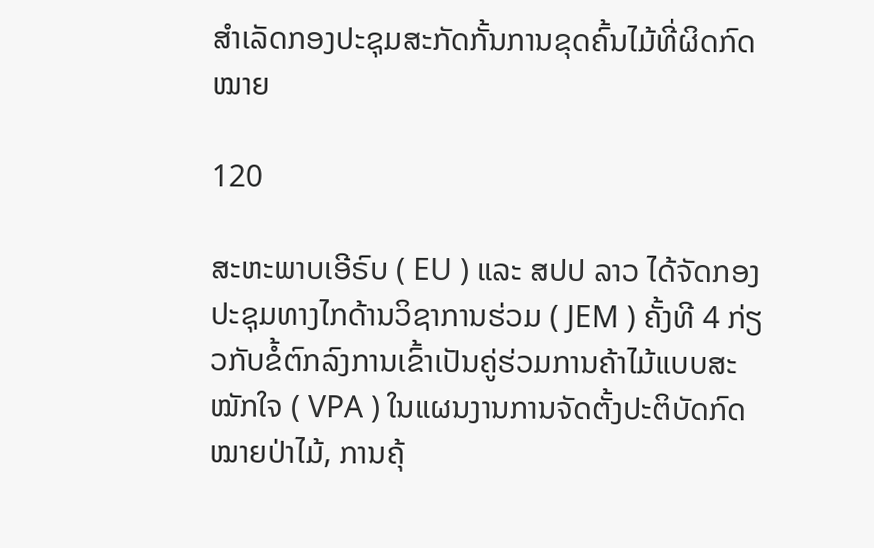ສຳເລັດກອງປະຊຸມສະກັດກັ້ນການຂຸດຄົ້ນໄມ້ທີ່ຜິດກົດໝາຍ

120

ສະຫະພາບເອີຣົບ ( EU ) ແລະ ສປປ ລາວ ໄດ້ຈັດກອງປະຊຸມທາງໄກດ້ານວິຊາການຮ່ວມ ( JEM ) ຄັ້ງທີ 4 ກ່ຽວກັບຂໍ້ຕົກລົງການເຂົ້າເປັນຄູ່ຮ່ວມການຄ້າໄມ້ແບບສະໝັກໃຈ ( VPA ) ໃນແຜນງານການຈັດຕັ້ງປະຕິບັດກົດໝາຍປ່າໄມ້, ການຄຸ້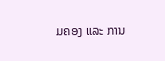ມຄອງ ແລະ ການ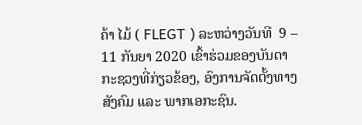ຄ້າ ໄມ້ ( FLEGT ) ລະຫວ່າງວັນທີ  9 – 11 ກັນຍາ 2020 ເຂົ້າຮ່ວມຂອງບັນດາກະຊວງທີ່ກ່ຽວຂ້ອງ, ອົງການຈັດຕັ້ງທາງສັງຄົມ ແລະ ພາກເອກະຊົນ.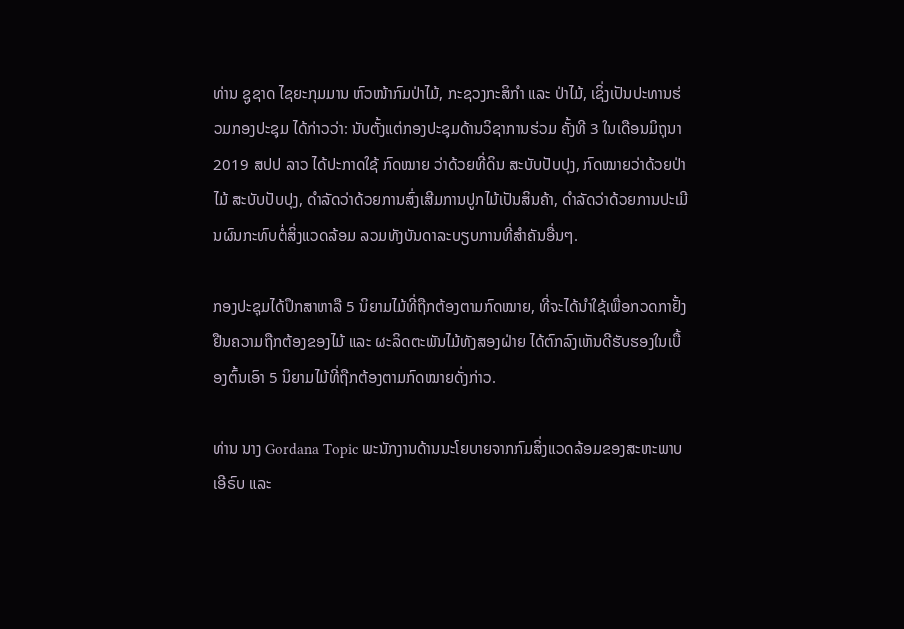ທ່ານ ຊູຊາດ ໄຊຍະກຸມມານ ຫົວໜ້າກົມປ່າໄມ້, ກະຊວງກະສິກຳ ແລະ ປ່າໄມ້, ເຊິ່ງເປັນປະທານຮ່ວມກອງປະຊຸມ ໄດ້ກ່າວວ່າ: ນັບຕັ້ງແຕ່ກອງປະຊຸມດ້ານວິຊາການຮ່ວມ ຄັ້ງທີ 3 ໃນເດືອນມິຖຸນາ 2019 ສປປ ລາວ ໄດ້ປະກາດໃຊ້ ກົດໝາຍ ວ່າດ້ວຍທີ່ດິນ ສະບັບປັບປຸງ, ກົດໝາຍວ່າດ້ວຍປ່າໄມ້ ສະບັບປັບປຸງ, ດຳລັດວ່າດ້ວຍການສົ່ງເສີມການປູກໄມ້ເປັນສິນຄ້າ, ດຳລັດວ່າດ້ວຍການປະເມີນຜົນກະທົບຕໍ່ສິ່ງແວດລ້ອມ ລວມທັງບັນດາລະບຽບການທີ່ສຳຄັນອື່ນໆ.

ກອງປະຊຸມໄດ້ປຶກສາຫາລື 5 ນິຍາມໄມ້ທີ່ຖືກຕ້ອງຕາມກົດໝາຍ, ທີ່ຈະໄດ້ນຳໃຊ້ເພື່ອກວດກາຢັ້ງຢືນຄວາມຖືກຕ້ອງຂອງໄມ້ ແລະ ຜະລິດຕະພັນໄມ້ທັງສອງຝ່າຍ ໄດ້ຕົກລົງເຫັນດີຮັບຮອງໃນເບື້ອງຕົ້ນເອົາ 5 ນິຍາມໄມ້ທີ່ຖືກຕ້ອງຕາມກົດໝາຍດັ່ງກ່າວ.

ທ່ານ ນາງ Gordana Topic ພະນັກງານດ້ານນະໂຍບາຍຈາກກົມສິ່ງແວດລ້ອມຂອງສະຫະພາບເອີຣົບ ແລະ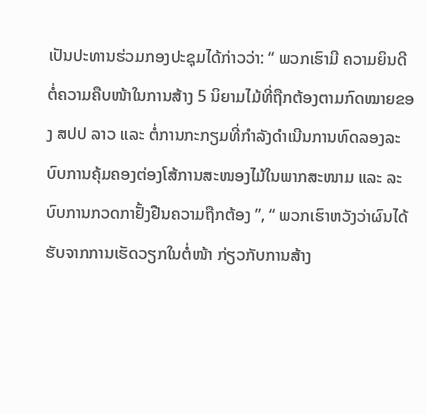ເປັນປະທານຮ່ວມກອງປະຊຸມໄດ້ກ່າວວ່າ: “ ພວກເຮົາມີ ຄວາມຍິນດີຕໍ່ຄວາມຄືບໜ້າໃນການສ້າງ 5 ນິຍາມໄມ້ທີ່ຖືກຕ້ອງຕາມກົດໝາຍຂອງ ສປປ ລາວ ແລະ ຕໍ່ການກະກຽມທີ່ກຳລັງດຳເນີນການທົດລອງລະບົບການຄຸ້ມຄອງຕ່ອງໂສ້ການສະໜອງໄມ້ໃນພາກສະໜາມ ແລະ ລະບົບການກວດກາຢັ້ງຢືນຄວາມຖືກຕ້ອງ ”, “ ພວກເຮົາຫວັງວ່າຜົນໄດ້ຮັບຈາກການເຮັດວຽກໃນຕໍ່ໜ້າ ກ່ຽວກັບການສ້າງ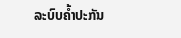ລະບົບຄໍ້າປະກັນ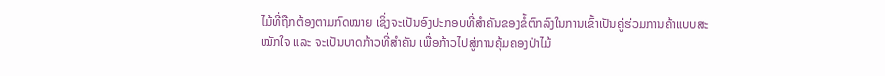ໄມ້ທີ່ຖືກຕ້ອງຕາມກົດໝາຍ ເຊິ່ງຈະເປັນອົງປະກອບທີ່ສຳຄັນຂອງຂໍ້ຕົກລົງໃນການເຂົ້າເປັນຄູ່ຮ່ວມການຄ້າແບບສະໝັກໃຈ ແລະ ຈະເປັນບາດກ້າວທີ່ສຳຄັນ ເພື່ອກ້າວໄປສູ່ການຄຸ້ມຄອງປ່າໄມ້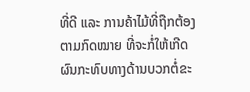ທີ່ດີ ແລະ ການຄ້າໄມ້ທີ່ຖືກຕ້ອງຕາມກົດໝາຍ ທີ່ຈະກໍ່ໃຫ້ເກີດຜົນກະທົບທາງດ້ານບວກຕໍ່ຂະ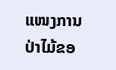ແໜງການປ່າໄມ້ຂອ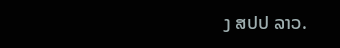ງ ສປປ ລາວ.